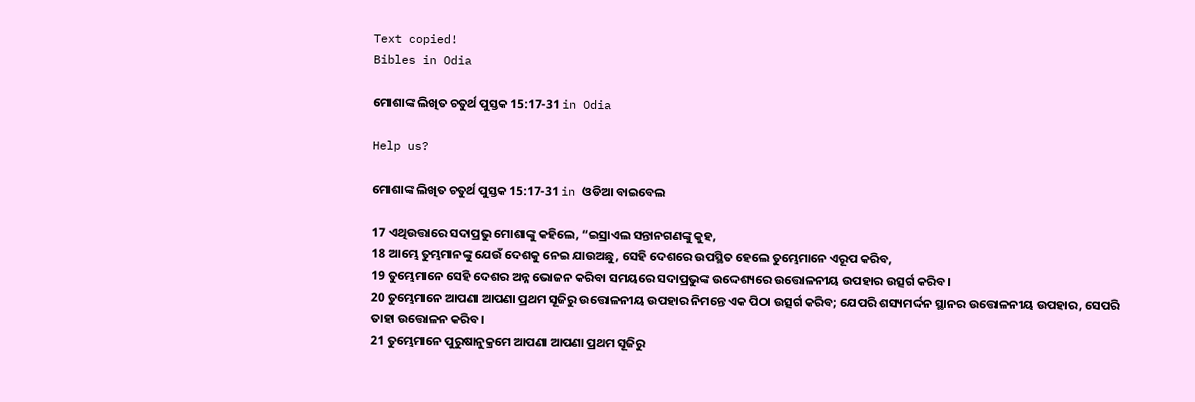Text copied!
Bibles in Odia

ମୋଶାଙ୍କ ଲିଖିତ ଚତୁର୍ଥ ପୁସ୍ତକ 15:17-31 in Odia

Help us?

ମୋଶାଙ୍କ ଲିଖିତ ଚତୁର୍ଥ ପୁସ୍ତକ 15:17-31 in ଓଡିଆ ବାଇବେଲ

17 ଏଥିଉତ୍ତାରେ ସଦାପ୍ରଭୁ ମୋଶାଙ୍କୁ କହିଲେ, “ଇସ୍ରାଏଲ ସନ୍ତାନଗଣଙ୍କୁ କୁହ,
18 ଆମ୍ଭେ ତୁମ୍ଭମାନଙ୍କୁ ଯେଉଁ ଦେଶକୁ ନେଇ ଯାଉଅଛୁ, ସେହି ଦେଶରେ ଉପସ୍ଥିତ ହେଲେ ତୁମ୍ଭେମାନେ ଏରୂପ କରିବ,
19 ତୁମ୍ଭେମାନେ ସେହି ଦେଶର ଅନ୍ନ ଭୋଜନ କରିବା ସମୟରେ ସଦାପ୍ରଭୁଙ୍କ ଉଦ୍ଦେଶ୍ୟରେ ଉତ୍ତୋଳନୀୟ ଉପହାର ଉତ୍ସର୍ଗ କରିବ।
20 ତୁମ୍ଭେମାନେ ଆପଣା ଆପଣା ପ୍ରଥମ ସୂଜିରୁ ଉତ୍ତୋଳନୀୟ ଉପହାର ନିମନ୍ତେ ଏକ ପିଠା ଉତ୍ସର୍ଗ କରିବ; ଯେପରି ଶସ୍ୟମର୍ଦ୍ଦନ ସ୍ଥାନର ଉତ୍ତୋଳନୀୟ ଉପହାର, ସେପରି ତାହା ଉତ୍ତୋଳନ କରିବ।
21 ତୁମ୍ଭେମାନେ ପୁରୁଷାନୁକ୍ରମେ ଆପଣା ଆପଣା ପ୍ରଥମ ସୂଜିରୁ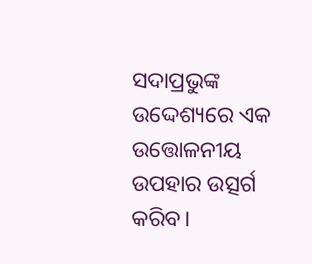ସଦାପ୍ରଭୁଙ୍କ ଉଦ୍ଦେଶ୍ୟରେ ଏକ ଉତ୍ତୋଳନୀୟ ଉପହାର ଉତ୍ସର୍ଗ କରିବ।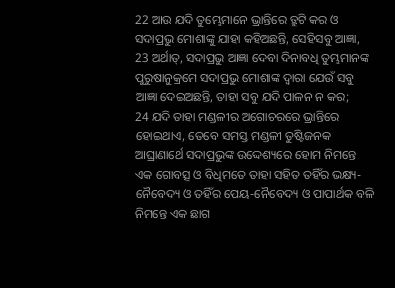22 ଆଉ ଯଦି ତୁମ୍ଭେମାନେ ଭ୍ରାନ୍ତିରେ ତ୍ରୁଟି କର ଓ ସଦାପ୍ରଭୁ ମୋଶାଙ୍କୁ ଯାହା କହିଅଛନ୍ତି, ସେହିସବୁ ଆଜ୍ଞା,
23 ଅର୍ଥାତ୍‍, ସଦାପ୍ରଭୁ ଆଜ୍ଞା ଦେବା ଦିନାବଧି ତୁମ୍ଭମାନଙ୍କ ପୁରୁଷାନୁକ୍ରମେ ସଦାପ୍ରଭୁ ମୋଶାଙ୍କ ଦ୍ୱାରା ଯେଉଁ ସବୁ ଆଜ୍ଞା ଦେଇଅଛନ୍ତି, ତାହା ସବୁ ଯଦି ପାଳନ ନ କର;
24 ଯଦି ତାହା ମଣ୍ଡଳୀର ଅଗୋଚରରେ ଭ୍ରାନ୍ତିରେ ହୋଇଥାଏ, ତେବେ ସମସ୍ତ ମଣ୍ଡଳୀ ତୁଷ୍ଟିଜନକ ଆଘ୍ରାଣାର୍ଥେ ସଦାପ୍ରଭୁଙ୍କ ଉଦ୍ଦେଶ୍ୟରେ ହୋମ ନିମନ୍ତେ ଏକ ଗୋବତ୍ସ ଓ ବିଧିମତେ ତାହା ସହିତ ତହିଁର ଭକ୍ଷ୍ୟ-ନୈବେଦ୍ୟ ଓ ତହିଁର ପେୟ-ନୈବେଦ୍ୟ ଓ ପାପାର୍ଥକ ବଳି ନିମନ୍ତେ ଏକ ଛାଗ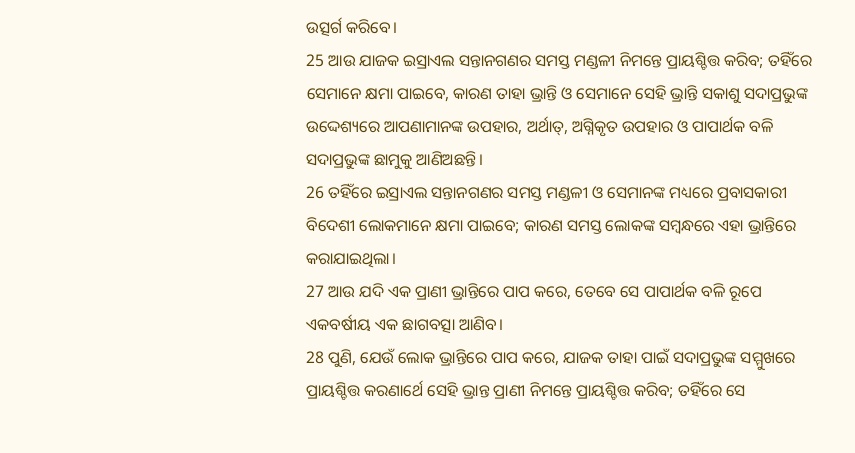ଉତ୍ସର୍ଗ କରିବେ।
25 ଆଉ ଯାଜକ ଇସ୍ରାଏଲ ସନ୍ତାନଗଣର ସମସ୍ତ ମଣ୍ଡଳୀ ନିମନ୍ତେ ପ୍ରାୟଶ୍ଚିତ୍ତ କରିବ; ତହିଁରେ ସେମାନେ କ୍ଷମା ପାଇବେ, କାରଣ ତାହା ଭ୍ରାନ୍ତି ଓ ସେମାନେ ସେହି ଭ୍ରାନ୍ତି ସକାଶୁ ସଦାପ୍ରଭୁଙ୍କ ଉଦ୍ଦେଶ୍ୟରେ ଆପଣାମାନଙ୍କ ଉପହାର, ଅର୍ଥାତ୍‍, ଅଗ୍ନିକୃତ ଉପହାର ଓ ପାପାର୍ଥକ ବଳି ସଦାପ୍ରଭୁଙ୍କ ଛାମୁକୁ ଆଣିଅଛନ୍ତି।
26 ତହିଁରେ ଇସ୍ରାଏଲ ସନ୍ତାନଗଣର ସମସ୍ତ ମଣ୍ଡଳୀ ଓ ସେମାନଙ୍କ ମଧ୍ୟରେ ପ୍ରବାସକାରୀ ବିଦେଶୀ ଲୋକମାନେ କ୍ଷମା ପାଇବେ; କାରଣ ସମସ୍ତ ଲୋକଙ୍କ ସମ୍ବନ୍ଧରେ ଏହା ଭ୍ରାନ୍ତିରେ କରାଯାଇଥିଲା।
27 ଆଉ ଯଦି ଏକ ପ୍ରାଣୀ ଭ୍ରାନ୍ତିରେ ପାପ କରେ, ତେବେ ସେ ପାପାର୍ଥକ ବଳି ରୂପେ ଏକବର୍ଷୀୟ ଏକ ଛାଗବତ୍ସା ଆଣିବ।
28 ପୁଣି, ଯେଉଁ ଲୋକ ଭ୍ରାନ୍ତିରେ ପାପ କରେ, ଯାଜକ ତାହା ପାଇଁ ସଦାପ୍ରଭୁଙ୍କ ସମ୍ମୁଖରେ ପ୍ରାୟଶ୍ଚିତ୍ତ କରଣାର୍ଥେ ସେହି ଭ୍ରାନ୍ତ ପ୍ରାଣୀ ନିମନ୍ତେ ପ୍ରାୟଶ୍ଚିତ୍ତ କରିବ; ତହିଁରେ ସେ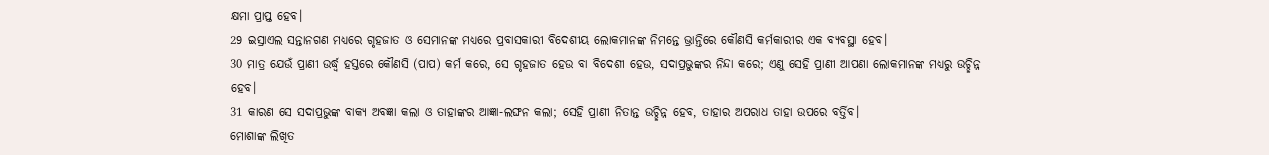କ୍ଷମା ପ୍ରାପ୍ତ ହେବ।
29 ଇସ୍ରାଏଲ ସନ୍ତାନଗଣ ମଧ୍ୟରେ ଗୃହଜାତ ଓ ସେମାନଙ୍କ ମଧ୍ୟରେ ପ୍ରବାସକାରୀ ବିଦେଶୀୟ ଲୋକମାନଙ୍କ ନିମନ୍ତେ ଭ୍ରାନ୍ତିରେ କୌଣସି କର୍ମକାରୀର ଏକ ବ୍ୟବସ୍ଥା ହେବ।
30 ମାତ୍ର ଯେଉଁ ପ୍ରାଣୀ ଉର୍ଦ୍ଧ୍ୱ ହସ୍ତରେ କୌଣସି (ପାପ) କର୍ମ କରେ, ସେ ଗୃହଜାତ ହେଉ ବା ବିଦେଶୀ ହେଉ, ସଦାପ୍ରଭୁଙ୍କର ନିନ୍ଦା କରେ; ଏଣୁ ସେହି ପ୍ରାଣୀ ଆପଣା ଲୋକମାନଙ୍କ ମଧ୍ୟରୁ ଉଚ୍ଛିନ୍ନ ହେବ।
31 କାରଣ ସେ ସଦାପ୍ରଭୁଙ୍କ ବାକ୍ୟ ଅବଜ୍ଞା କଲା ଓ ତାହାଙ୍କର ଆଜ୍ଞା-ଲଙ୍ଘନ କଲା; ସେହି ପ୍ରାଣୀ ନିତାନ୍ତ ଉଚ୍ଛିନ୍ନ ହେବ, ତାହାର ଅପରାଧ ତାହା ଉପରେ ବର୍ତ୍ତିବ।
ମୋଶାଙ୍କ ଲିଖିତ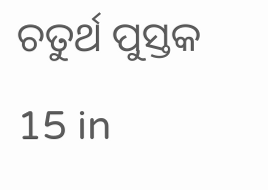ଚତୁର୍ଥ ପୁସ୍ତକ 15 in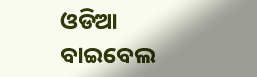ଓଡିଆ ବାଇବେଲ